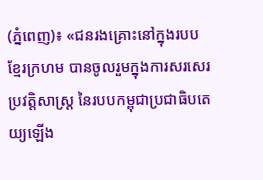(ភ្នំពេញ)៖ «ជនរងគ្រោះនៅក្នុងរបបខ្មែរក្រហម បានចូលរួមក្នុងការសរសេរប្រវត្តិសាស្ត្រ នៃរបបកម្ពុជាប្រជាធិបតេយ្យឡើង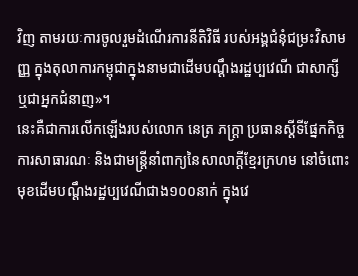វិញ តាមរយៈការចូលរួមដំណើរការនីតិវិធី របស់អង្គជំនុំជម្រះវិសាមញ្ញ ក្នុងតុលាការកម្ពុជាក្នុងនាមជាដើមបណ្តឹងរដ្ឋប្បវេណី ជាសាក្សី ឬជាអ្នកជំនាញ»។
នេះគឺជាការលើកឡើងរបស់លោក នេត្រ ភក្ត្រា ប្រធានស្តីទីផ្នែកកិច្ចការសាធារណៈ និងជាមន្ត្រីនាំពាក្យនៃសាលាក្តីខ្មែរក្រហម នៅចំពោះមុខដើមបណ្តឹងរដ្ឋប្បវេណីជាង១០០នាក់ ក្នុងវេ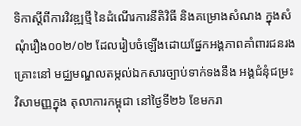ទិកាស្តីពីការវិវឌ្ឍថ្មី នៃដំណើរការនីតិវិធី និងគម្រោងសំណង ក្នុងសំណុំរឿង០០២/០២ ដែលរៀបចំឡើងដោយផ្នែកអង្គភាពគាំពារជនរងគ្រោះនៅ មជ្ឈមណ្ឌលតម្កល់ឯកសារច្បាប់ទាក់ទងនឹង អង្គជំនុំជម្រះវិសាមញ្ញក្នុង តុលាការកម្ពុជា នៅថ្ងៃទី២៦ ខែមករា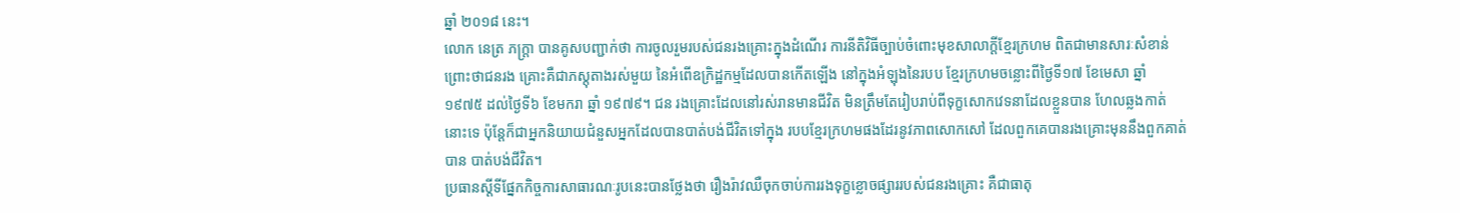ឆ្នាំ ២០១៨ នេះ។
លោក នេត្រ ភក្ត្រា បានគូសបញ្ជាក់ថា ការចូលរួមរបស់ជនរងគ្រោះក្នុងដំណើរ ការនីតិវិធីច្បាប់ចំពោះមុខសាលាក្តីខ្មែរក្រហម ពិតជាមានសារៈសំខាន់ព្រោះថាជនរង គ្រោះគឺជាភស្តុតាងរស់មួយ នៃអំពើឧក្រិដ្ឋកម្មដែលបានកើតឡើង នៅក្នុងអំឡុងនៃរបប ខ្មែរក្រហមចន្លោះពីថ្ងៃទី១៧ ខែមេសា ឆ្នាំ ១៩៧៥ ដល់ថ្ងៃទី៦ ខែមករា ឆ្នាំ ១៩៧៩។ ជន រងគ្រោះដែលនៅរស់រានមានជីវិត មិនត្រឹមតែរៀបរាប់ពីទុក្ខសោកវេទនាដែលខ្លួនបាន ហែលឆ្លងកាត់នោះទេ ប៉ុន្តែក៏ជាអ្នកនិយាយជំនួសអ្នកដែលបានបាត់បង់ជីវិតទៅក្នុង របបខ្មែរក្រហមផងដែរនូវភាពសោកសៅ ដែលពួកគេបានរងគ្រោះមុននឹងពួកគាត់បាន បាត់បង់ជីវិត។
ប្រធានស្តីទីផ្នែកកិច្ចការសាធារណៈរូបនេះបានថ្លែងថា រឿងរ៉ាវឈឺចុកចាប់ការរងទុក្ខខ្លោចផ្សាររបស់ជនរងគ្រោះ គឺជាធាតុ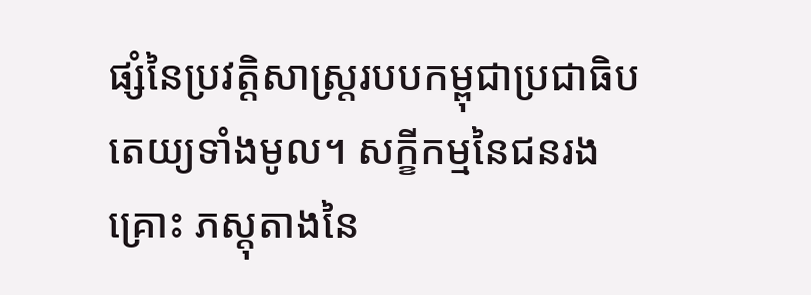ផ្សំនៃប្រវត្តិសាស្ត្ររបបកម្ពុជាប្រជាធិបតេយ្យទាំងមូល។ សក្ខីកម្មនៃជនរងគ្រោះ ភស្តុតាងនៃ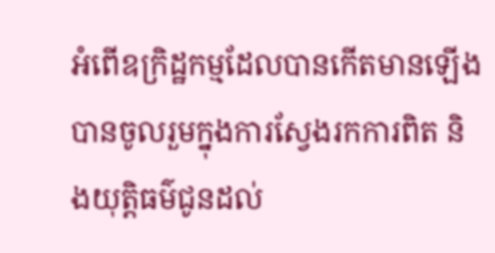អំពើឧក្រិដ្ឋកម្មដែលបានកើតមានឡើងបានចូលរួមក្នុងការស្វែងរកការពិត និងយុត្តិធម៌ជូនដល់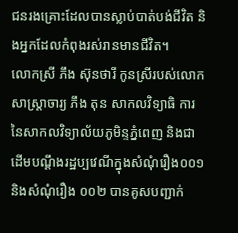ជនរងគ្រោះដែលបានស្លាប់បាត់បង់ជីវិត និងអ្នកដែលកំពុងរស់រានមានជីវិត។
លោកស្រី ភឹង ស៊ុនថារី កូនស្រីរបស់លោកសាស្ត្រាចារ្យ ភឹង តុន សាកលវិទ្យាធិ ការនៃសាកលវិទ្យាល័យភូមិន្ទភ្នំពេញ និងជាដើមបណ្តឹងរដ្ឋប្បវេណីក្នុងសំណុំរឿង០០១ និងសំណុំរឿង ០០២ បានគូសបញ្ជាក់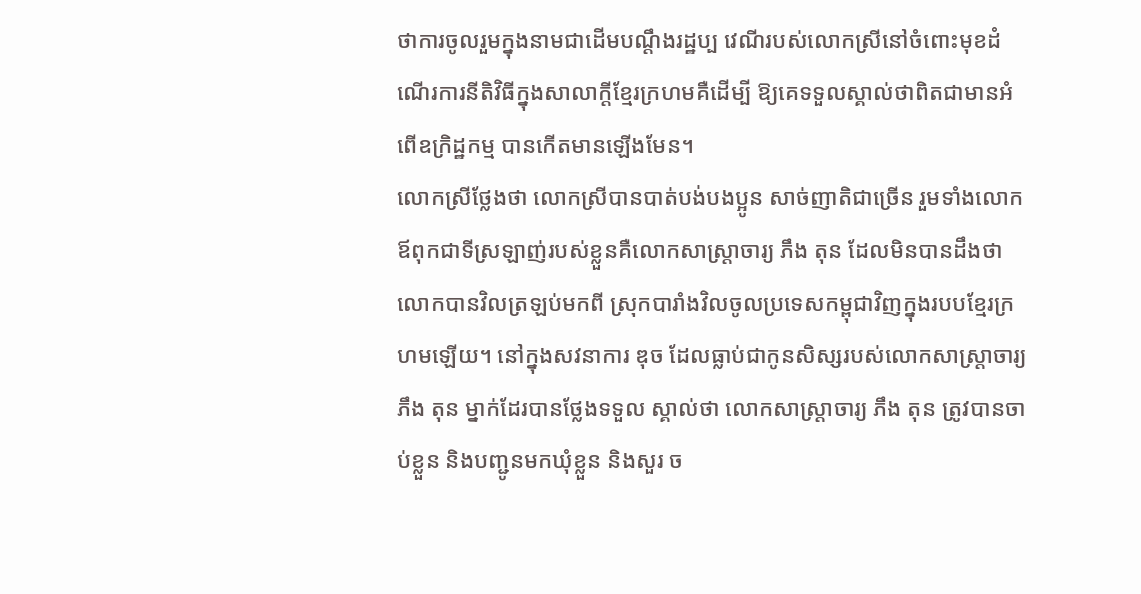ថាការចូលរួមក្នុងនាមជាដើមបណ្តឹងរដ្ឋប្ប វេណីរបស់លោកស្រីនៅចំពោះមុខដំណើរការនីតិវិធីក្នុងសាលាក្តីខ្មែរក្រហមគឺដើម្បី ឱ្យគេទទួលស្គាល់ថាពិតជាមានអំពើឧក្រិដ្ឋកម្ម បានកើតមានឡើងមែន។
លោកស្រីថ្លែងថា លោកស្រីបានបាត់បង់បងប្អូន សាច់ញាតិជាច្រើន រួមទាំងលោកឪពុកជាទីស្រឡាញ់របស់ខ្លួនគឺលោកសាស្ត្រាចារ្យ ភឹង តុន ដែលមិនបានដឹងថា លោកបានវិលត្រឡប់មកពី ស្រុកបារាំងវិលចូលប្រទេសកម្ពុជាវិញក្នុងរបបខ្មែរក្រហមឡើយ។ នៅក្នុងសវនាការ ឌុច ដែលធ្លាប់ជាកូនសិស្សរបស់លោកសាស្ត្រាចារ្យ ភឹង តុន ម្នាក់ដែរបានថ្លែងទទួល ស្គាល់ថា លោកសាស្ត្រាចារ្យ ភឹង តុន ត្រូវបានចាប់ខ្លួន និងបញ្ជូនមកឃុំខ្លួន និងសួរ ច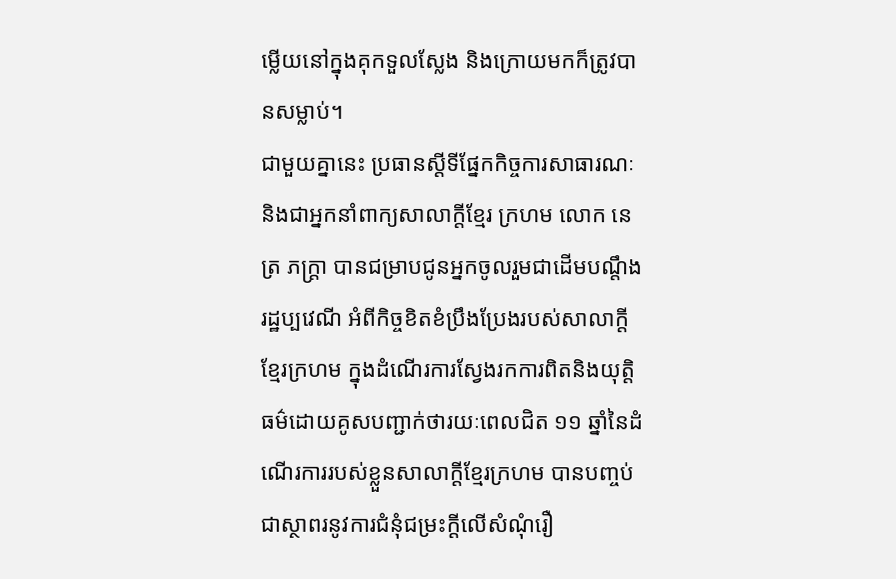ម្លើយនៅក្នុងគុកទួលស្លែង និងក្រោយមកក៏ត្រូវបានសម្លាប់។
ជាមួយគ្នានេះ ប្រធានស្តីទីផ្នែកកិច្ចការសាធារណៈ និងជាអ្នកនាំពាក្យសាលាក្តីខ្មែរ ក្រហម លោក នេត្រ ភក្ត្រា បានជម្រាបជូនអ្នកចូលរួមជាដើមបណ្តឹងរដ្ឋប្បវេណី អំពីកិច្ចខិតខំប្រឹងប្រែងរបស់សាលាក្តីខ្មែរក្រហម ក្នុងដំណើរការស្វែងរកការពិតនិងយុត្តិធម៌ដោយគូសបញ្ជាក់ថារយៈពេលជិត ១១ ឆ្នាំនៃដំណើរការរបស់ខ្លួនសាលាក្តីខ្មែរក្រហម បានបញ្ចប់ជាស្ថាពរនូវការជំនុំជម្រះក្តីលើសំណុំរឿ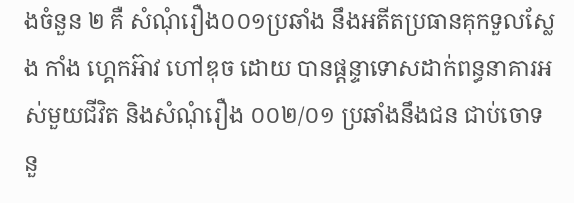ងចំនួន ២ គឺ សំណុំរឿង០០១ប្រឆាំង នឹងអតីតប្រធានគុកទួលស្លែង កាំង ហ្គេកអ៊ាវ ហៅឌុច ដោយ បានផ្តន្ទាទោសដាក់ពន្ធនាគារអស់មួយជីវិត និងសំណុំរឿង ០០២/០១ ប្រឆាំងនឹងជន ជាប់ចោទនួ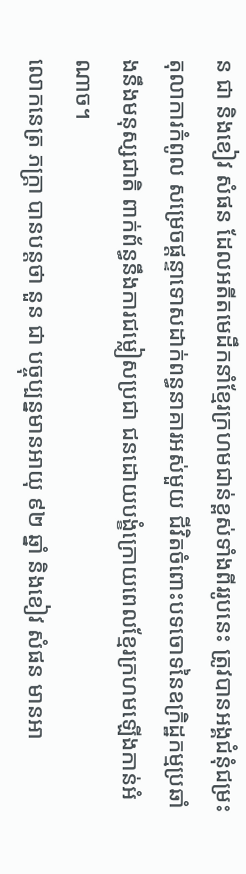ន ជា និងខៀវ សំផន ដែលអតីតមេដឹកនាំខ្មែរក្រហមជាន់ខ្ពស់ទាំងពីររូបនេះ ត្រូវបានអង្គជំនុំជម្រះតុលាការកំពូល សម្រេចផ្តន្ទាទោសដាក់ពន្ធនាគារអស់មួយ ជីវិតចំពោះបទចោទនៃឧក្រិដ្ឋកម្មប្រឆាំងនឹងមនុស្សជាតិ ពាក់ព័ន្ធនឹងការជម្លៀសប្រជា ជនដោយបង្ខំក្រោយពេលខ្មែរក្រហមឡើងកាន់អំណាច។
លោកនេត្រ ភក្ត្រា បានបន្តថា នួន ជា បច្ចុប្បន្នមានអាយុ ៩២ ឆ្នាំ និងខៀវ សំផន មានអា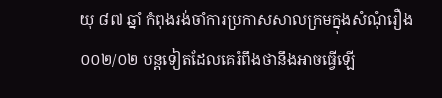យុ ៨៧ ឆ្នាំ កំពុងរង់ចាំការប្រកាសសាលក្រមក្នុងសំណុំរឿង ០០២/០២ បន្តទៀតដែលគេរំពឹងថានឹងអាចធ្វើឡើ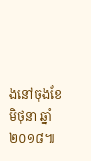ងនៅចុងខែមិថុនា ឆ្នាំ ២០១៨៕